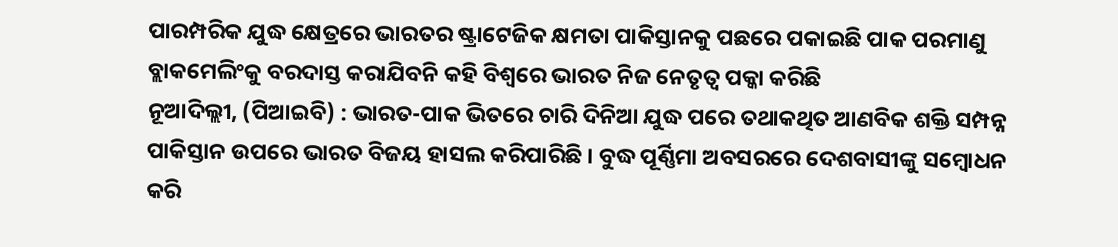ପାରମ୍ପରିକ ଯୁଦ୍ଧ କ୍ଷେତ୍ରରେ ଭାରତର ଷ୍ଟ୍ରାଟେଜିକ କ୍ଷମତା ପାକିସ୍ତାନକୁ ପଛରେ ପକାଇଛି ପାକ ପରମାଣୁ ବ୍ଲାକମେଲିଂକୁ ବରଦାସ୍ତ କରାଯିବନି କହି ବିଶ୍ୱରେ ଭାରତ ନିଜ ନେତୃତ୍ୱ ପକ୍କା କରିଛି
ନୂଆଦିଲ୍ଲୀ, (ପିଆଇବି) : ଭାରତ-ପାକ ଭିତରେ ଚାରି ଦିନିଆ ଯୁଦ୍ଧ ପରେ ତଥାକଥିତ ଆଣବିକ ଶକ୍ତି ସମ୍ପନ୍ନ ପାକିସ୍ତାନ ଉପରେ ଭାରତ ବିଜୟ ହାସଲ କରିପାରିଛି । ବୁଦ୍ଧ ପୂର୍ଣ୍ଣିମା ଅବସରରେ ଦେଶବାସୀଙ୍କୁ ସମ୍ବୋଧନ କରି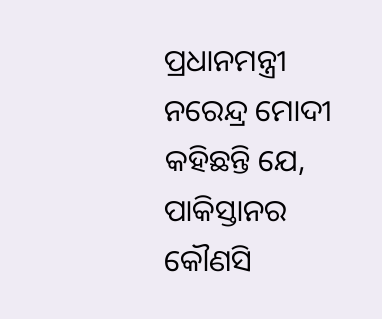ପ୍ରଧାନମନ୍ତ୍ରୀ ନରେନ୍ଦ୍ର ମୋଦୀ କହିଛନ୍ତି ଯେ, ପାକିସ୍ତାନର କୌଣସି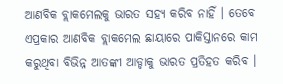ଆଣବିକ ବ୍ଲାକମେଲକୁ ଭାରତ ସହ୍ୟ କରିବ ନାହିଁ । ତେବେ ଏପ୍ରକାର ଆଣବିକ ବ୍ଲାକମେଲ ଛାୟାରେ ପାକିସ୍ତାନରେ କାମ କରୁଥିବା ବିଭିନ୍ନ ଆତଙ୍କୀ ଆଡ୍ଡାକୁ ଭାରତ ପ୍ରତିହତ କରିବ ।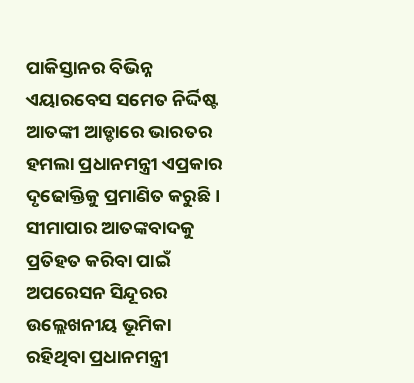ପାକିସ୍ତାନର ବିଭିନ୍ନ ଏୟାରବେସ ସମେତ ନିର୍ଦ୍ଦିଷ୍ଟ ଆତଙ୍କୀ ଆଡ୍ଡାରେ ଭାରତର ହମଲା ପ୍ରଧାନମନ୍ତ୍ରୀ ଏପ୍ରକାର ଦୃଢୋକ୍ତିକୁ ପ୍ରମାଣିତ କରୁଛି । ସୀମାପାର ଆତଙ୍କବାଦକୁ ପ୍ରତିହତ କରିବା ପାଇଁ ଅପରେସନ ସିନ୍ଦୂରର ଉଲ୍ଲେଖନୀୟ ଭୂମିକା ରହିଥିବା ପ୍ରଧାନମନ୍ତ୍ରୀ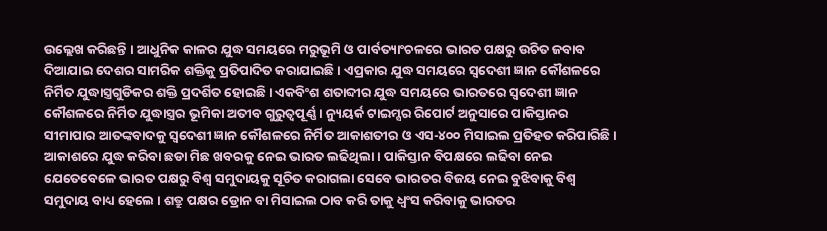ଉଲ୍ଲେଖ କରିଛନ୍ତି । ଆଧୁନିକ କାଳର ଯୁଦ୍ଧ ସମୟରେ ମରୁଭୂମି ଓ ପାର୍ବତ୍ୟାଂଚଳରେ ଭାରତ ପକ୍ଷରୁ ଉଚିତ ଜବାବ ଦିଆଯାଇ ଦେଶର ସାମରିକ ଶକ୍ତିକୁ ପ୍ରତିପାଦିତ କରାଯାଇଛି । ଏପ୍ରକାର ଯୁଦ୍ଧ ସମୟରେ ସ୍ୱଦେଶୀ ଜ୍ଞାନ କୌଶଳରେ ନିର୍ମିତ ଯୁଦ୍ଧାସ୍ତ୍ରଗୁଡିକର ଶକ୍ତି ପ୍ରଦର୍ଶିତ ହୋଇଛି । ଏକବିଂଶ ଶତାବ୍ଦୀର ଯୁଦ୍ଧ ସମୟରେ ଭାରତରେ ସ୍ୱଦେଶୀ ଜ୍ଞାନ କୌଶଳରେ ନିର୍ମିତ ଯୁଦ୍ଧାସ୍ତ୍ରର ଭୂମିକା ଅତୀବ ଗୁରୁତ୍ୱପୂର୍ଣ୍ଣ । ନ୍ୟୁୟର୍କ ଟାଇମ୍ସର ରିପୋର୍ଟ ଅନୁସାରେ ପାକିସ୍ତାନର ସୀମାପାର ଆତଙ୍କବାଦକୁ ସ୍ୱଦେଶୀ ଜ୍ଞାନ କୌଶଳରେ ନିର୍ମିତ ଆକାଶତୀର ଓ ଏସ-୪୦୦ ମିସାଇଲ ପ୍ରତିହତ କରିପାରିଛି । ଆକାଶରେ ଯୁଦ୍ଧ କରିବା ଛଡା ମିଛ ଖବରକୁ ନେଇ ଭାରତ ଲଢିଥିଲା । ପାକିସ୍ତାନ ବିପକ୍ଷରେ ଲଢିବା ନେଇ ଯେତେବେଳେ ଭାରତ ପକ୍ଷରୁ ବିଶ୍ୱ ସମୁଦାୟକୁ ସୂଚିତ କରାଗଲା ସେବେ ଭାରତର ବିଜୟ ନେଇ ବୁଝିବାକୁ ବିଶ୍ୱ ସମୁଦାୟ ବାଧ୍ୟ ହେଲେ । ଶତ୍ରୁ ପକ୍ଷର ଡ୍ରୋନ ବା ମିସାଇଲ ଠାବ କରି ତାକୁ ଧ୍ୱଂସ କରିବାକୁ ଭାରତର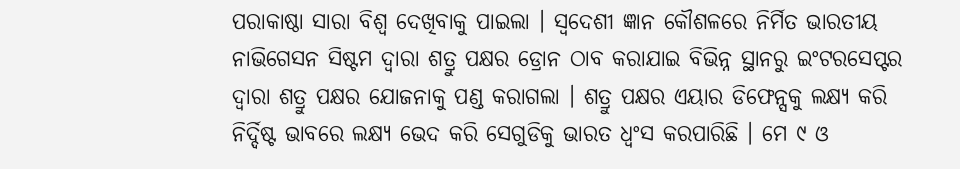ପରାକାଷ୍ଠା ସାରା ବିଶ୍ୱ ଦେଖିବାକୁ ପାଇଲା । ସ୍ୱଦେଶୀ ଜ୍ଞାନ କୌଶଳରେ ନିର୍ମିତ ଭାରତୀୟ ନାଭିଗେସନ ସିଷ୍ଟମ ଦ୍ୱାରା ଶତ୍ରୁ ପକ୍ଷର ଡ୍ରୋନ ଠାବ କରାଯାଇ ବିଭିନ୍ନ ସ୍ଥାନରୁ ଇଂଟରସେପ୍ଟର ଦ୍ୱାରା ଶତ୍ରୁ ପକ୍ଷର ଯୋଜନାକୁ ପଣ୍ଡ କରାଗଲା । ଶତ୍ରୁ ପକ୍ଷର ଏୟାର ଡିଫେନ୍ସକୁ ଲକ୍ଷ୍ୟ କରି ନିର୍ଦ୍ଦିଷ୍ଟ ଭାବରେ ଲକ୍ଷ୍ୟ ଭେଦ କରି ସେଗୁଡିକୁ ଭାରତ ଧ୍ୱଂସ କରପାରିଛି । ମେ ୯ ଓ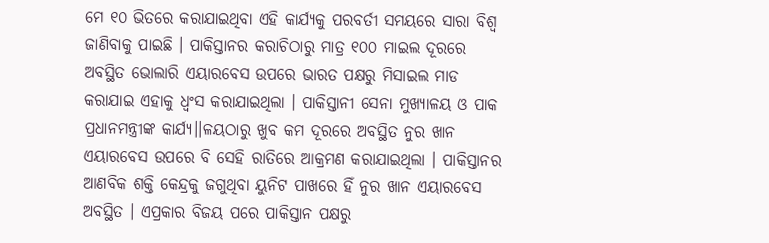ମେ ୧୦ ଭିତରେ କରାଯାଇଥିବା ଏହି କାର୍ଯ୍ୟକୁ ପରବର୍ତୀ ସମୟରେ ସାରା ବିଶ୍ୱ ଜାଣିବାକୁ ପାଇଛି । ପାକିସ୍ତାନର କରାଚିଠାରୁ ମାତ୍ର ୧୦୦ ମାଇଲ ଦୂରରେ ଅବସ୍ଥିତ ଭୋଲାରି ଏୟାରବେସ ଉପରେ ଭାରତ ପକ୍ଷରୁ ମିସାଇଲ ମାଡ କରାଯାଇ ଏହାକୁ ଧ୍ୱଂସ କରାଯାଇଥିଲା । ପାକିସ୍ତାନୀ ସେନା ମୁଖ୍ୟାଳୟ ଓ ପାକ ପ୍ରଧାନମନ୍ତ୍ରୀଙ୍କ କାର୍ଯ୍ୟ।।ଳୟଠାରୁ ଖୁବ କମ ଦୂରରେ ଅବସ୍ଥିତ ନୁର ଖାନ ଏୟାରବେସ ଉପରେ ବି ସେହି ରାତିରେ ଆକ୍ରମଣ କରାଯାଇଥିଲା । ପାକିସ୍ତାନର ଆଣବିକ ଶକ୍ତି କେନ୍ଦ୍ରକୁ ଜଗୁଥିବା ୟୁନିଟ ପାଖରେ ହିଁ ନୁର ଖାନ ଏୟାରବେସ ଅବସ୍ଥିତ । ଏପ୍ରକାର ବିଜୟ ପରେ ପାକିସ୍ତାନ ପକ୍ଷରୁ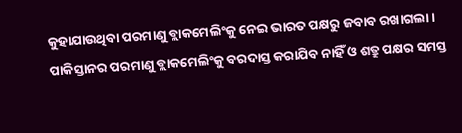କୁହାଯାଉଥିବା ପରମାଣୁ ବ୍ଲାକମେଲିଂକୁ ନେଇ ଭାରତ ପକ୍ଷରୁ ଜବାବ ରଖାଗଲା । ପାକିସ୍ତାନର ପରମାଣୁ ବ୍ଲାକମେଲିଂକୁ ବରଦାସ୍ତ କରାଯିବ ନାହିଁ ଓ ଶତ୍ରୁ ପକ୍ଷର ସମସ୍ତ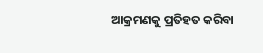ଆକ୍ରମଣକୁ ପ୍ରତିହତ କରିବା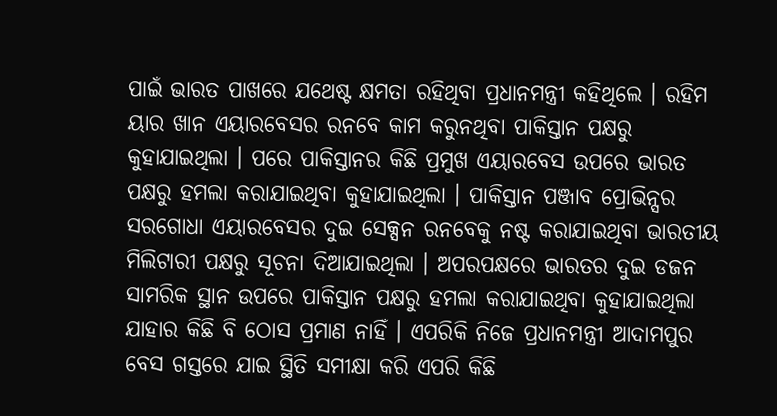ପାଇଁ ଭାରତ ପାଖରେ ଯଥେଷ୍ଟ କ୍ଷମତା ରହିଥିବା ପ୍ରଧାନମନ୍ତ୍ରୀ କହିଥିଲେ । ରହିମ ୟାର ଖାନ ଏୟାରବେସର ରନବେ କାମ କରୁନଥିବା ପାକିସ୍ତାନ ପକ୍ଷରୁ କୁହାଯାଇଥିଲା । ପରେ ପାକିସ୍ତାନର କିଛି ପ୍ରମୁଖ ଏୟାରବେସ ଉପରେ ଭାରତ ପକ୍ଷରୁ ହମଲା କରାଯାଇଥିବା କୁହାଯାଇଥିଲା । ପାକିସ୍ତାନ ପଞ୍ଜାବ ପ୍ରୋଭିନ୍ସର ସରଗୋଧା ଏୟାରବେସର ଦୁଇ ସେକ୍ସନ ରନବେକୁ ନଷ୍ଟ କରାଯାଇଥିବା ଭାରତୀୟ ମିଲିଟାରୀ ପକ୍ଷରୁ ସୂଚନା ଦିଆଯାଇଥିଲା । ଅପରପକ୍ଷରେ ଭାରତର ଦୁଇ ଡଜନ ସାମରିକ ସ୍ଥାନ ଉପରେ ପାକିସ୍ତାନ ପକ୍ଷରୁ ହମଲା କରାଯାଇଥିବା କୁହାଯାଇଥିଲା ଯାହାର କିଛି ବି ଠୋସ ପ୍ରମାଣ ନାହିଁ । ଏପରିକି ନିଜେ ପ୍ରଧାନମନ୍ତ୍ରୀ ଆଦାମପୁର ବେସ ଗସ୍ତରେ ଯାଇ ସ୍ଥିତି ସମୀକ୍ଷା କରି ଏପରି କିଛି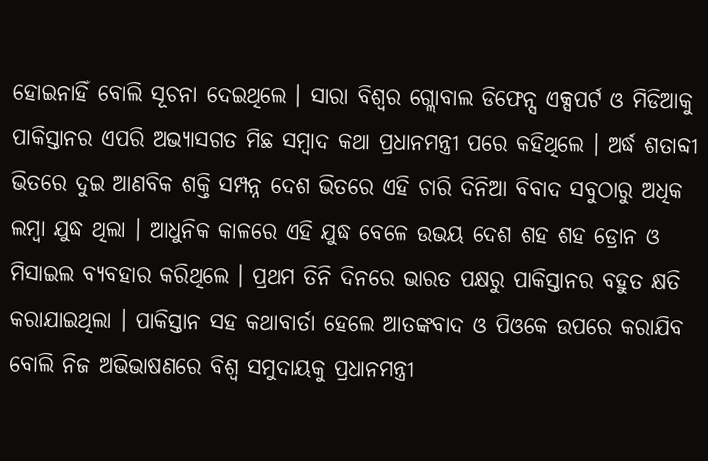ହୋଇନାହିଁ ବୋଲି ସୂଚନା ଦେଇଥିଲେ । ସାରା ବିଶ୍ୱର ଗ୍ଲୋବାଲ ଡିଫେନ୍ସ ଏକ୍ସପର୍ଟ ଓ ମିଡିଆକୁ ପାକିସ୍ତାନର ଏପରି ଅଭ୍ୟାସଗତ ମିଛ ସମ୍ବାଦ କଥା ପ୍ରଧାନମନ୍ତ୍ରୀ ପରେ କହିଥିଲେ । ଅର୍ଦ୍ଧ ଶତାବ୍ଦୀ ଭିତରେ ଦୁଇ ଆଣବିକ ଶକ୍ତି ସମ୍ପନ୍ନ ଦେଶ ଭିତରେ ଏହି ଚାରି ଦିନିଆ ବିବାଦ ସବୁଠାରୁ ଅଧିକ ଲମ୍ବା ଯୁଦ୍ଧ ଥିଲା । ଆଧୁନିକ କାଳରେ ଏହି ଯୁଦ୍ଧ ବେଳେ ଉଭୟ ଦେଶ ଶହ ଶହ ଡ୍ରୋନ ଓ ମିସାଇଲ ବ୍ୟବହାର କରିଥିଲେ । ପ୍ରଥମ ତିନି ଦିନରେ ଭାରତ ପକ୍ଷରୁ ପାକିସ୍ତାନର ବହୁତ କ୍ଷତି କରାଯାଇଥିଲା । ପାକିସ୍ତାନ ସହ କଥାବାର୍ତା ହେଲେ ଆତଙ୍କବାଦ ଓ ପିଓକେ ଉପରେ କରାଯିବ ବୋଲି ନିଜ ଅଭିଭାଷଣରେ ବିଶ୍ୱ ସମୁଦାୟକୁ ପ୍ରଧାନମନ୍ତ୍ରୀ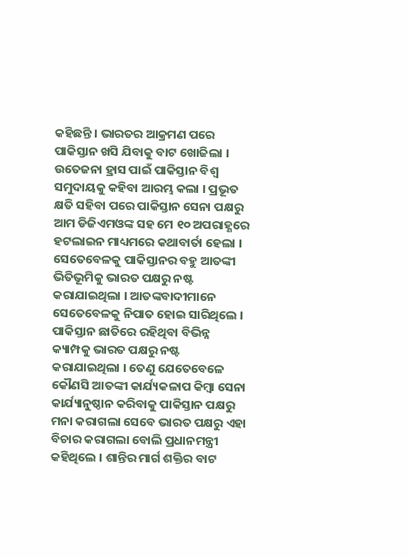କହିଛନ୍ତି । ଭାରତର ଆକ୍ରମଣ ପରେ ପାକିସ୍ତାନ ଖସି ଯିବାକୁ ବାଟ ଖୋଜିଲା । ଉତେଜନା ହ୍ରାସ ପାଇଁ ପାକିସ୍ତାନ ବିଶ୍ୱ ସମୁଦାୟକୁ କହିବା ଆରମ୍ଭ କଲା । ପ୍ରଭୂତ କ୍ଷତି ସହିବା ପରେ ପାକିସ୍ତାନ ସେନା ପକ୍ଷରୁ ଆମ ଡିଜିଏମଓଙ୍କ ସହ ମେ ୧୦ ଅପରାହ୍ଣରେ ହଟଲାଇନ ମାଧ୍ୟମରେ କଥାବାର୍ତା ହେଲା । ସେତେବେଳକୁ ପାକିସ୍ତାନର ବହୁ ଆତଙ୍କୀ ଭିତିଭୂମିକୁ ଭାରତ ପକ୍ଷରୁ ନଷ୍ଟ କରାଯାଇଥିଲା । ଆତଙ୍କବାଦୀମାନେ ସେତେବେଳକୁ ନିପାତ ହୋଇ ସାରିଥିଲେ । ପାକିସ୍ତାନ ଛାତିରେ ରହିଥିବା ବିଭିନ୍ନ କ୍ୟାମ୍ପକୁ ଭାରତ ପକ୍ଷରୁ ନଷ୍ଟ କରାଯାଇଥିଲା । ତେଣୁ ଯେତେବେଳେ କୌଣସି ଆତଙ୍କୀ କାର୍ଯ୍ୟକଳାପ କିମ୍ବା ସେନା କାର୍ଯ୍ୟାନୁଷ୍ଠାନ କରିବାକୁ ପାକିସ୍ତାନ ପକ୍ଷରୁ ମନା କରାଗଲା ସେବେ ଭାରତ ପକ୍ଷରୁ ଏହା ବିଚାର କରାଗଲା ବୋଲି ପ୍ରଧାନମନ୍ତ୍ରୀ କହିଥିଲେ । ଶାନ୍ତିର ମାର୍ଗ ଶକ୍ତିର ବାଟ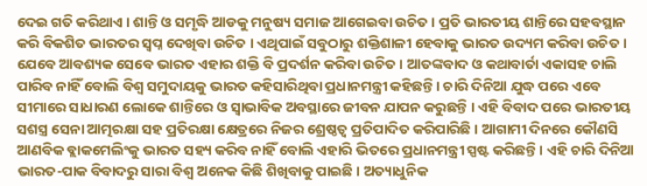ଦେଇ ଗତି କରିଥାଏ । ଶାନ୍ତି ଓ ସମୃଦ୍ଧି ଆଡକୁ ମନୁଷ୍ୟ ସମାଜ ଆଗେଇବା ଉଚିତ । ପ୍ରତି ଭାରତୀୟ ଶାନ୍ତିରେ ସହବସ୍ଥାନ କରି ବିକଶିତ ଭାରତର ସ୍ୱପ୍ନ ଦେଖିବା ଉଚିତ । ଏଥିପାଇଁ ସବୁଠାରୁ ଶକ୍ତିଶାଳୀ ହେବାକୁ ଭାରତ ଉଦ୍ୟମ କରିବା ଉଚିତ । ଯେବେ ଆବଶ୍ୟକ ସେବେ ଭାରତ ଏହାର ଶକ୍ତି ବି ପ୍ରଦର୍ଶନ କରିବା ଉଚିତ । ଆତଙ୍କବାଦ ଓ କଥାବାର୍ତା ଏକାସହ ଚାଲି ପାରିବ ନାହିଁ ବୋଲି ବିଶ୍ୱ ସମୁଦାୟକୁ ଭାରତ କହିସାରିଥିବା ପ୍ରଧାନମନ୍ତ୍ରୀ କହିଛନ୍ତି । ଚାରି ଦିନିଆ ଯୁଦ୍ଧ ପରେ ଏବେ ସୀମାରେ ସାଧାରଣ ଲୋକେ ଶାନ୍ତିରେ ଓ ସ୍ୱାଭାବିକ ଅବସ୍ଥାରେ ଜୀବନ ଯାପନ କରୁଛନ୍ତି । ଏହି ବିବାଦ ପରେ ଭାରତୀୟ ସଶସ୍ତ୍ର ସେନା ଆତ୍ମରକ୍ଷା ସହ ପ୍ରତିରକ୍ଷା କ୍ଷେତ୍ରରେ ନିଜର ଶ୍ରେଷ୍ଠତ୍ୱ ପ୍ରତିପାଦିତ କରିପାରିଛି । ଆଗାମୀ ଦିନରେ କୌଣସି ଆଣବିକ ବ୍ଲାକମେଲିଂକୁ ଭାରତ ସହ୍ୟ କରିବ ନାହିଁ ବୋଲି ଏହାରି ଭିତରେ ପ୍ରଧାନମନ୍ତ୍ରୀ ସ୍ପଷ୍ଟ କରିଛନ୍ତି । ଏହି ଚାରି ଦିନିଆ ଭାରତ-ପାକ ବିବାଦରୁ ସାରା ବିଶ୍ୱ ଅନେକ କିଛି ଶିଖିବାକୁ ପାଇଛି । ଅତ୍ୟାଧୁନିକ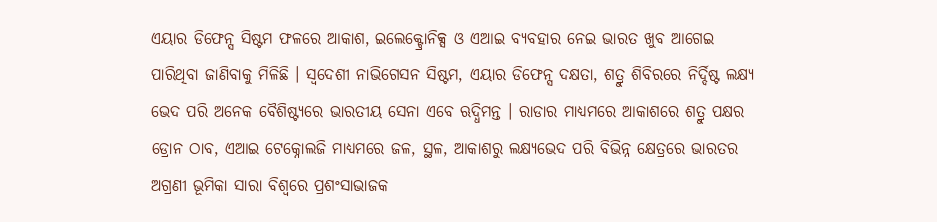ଏୟାର ଡିଫେନ୍ସ ସିଷ୍ଟମ ଫଳରେ ଆକାଶ, ଇଲେକ୍ଟ୍ରୋନିକ୍ସ ଓ ଏଆଇ ବ୍ୟବହାର ନେଇ ଭାରତ ଖୁବ ଆଗେଇ ପାରିଥିବା ଜାଣିବାକୁ ମିଳିଛି । ସ୍ୱଦେଶୀ ନାଭିଗେସନ ସିଷ୍ଟମ, ଏୟାର ଡିଫେନ୍ସ ଦକ୍ଷତା, ଶତ୍ରୁ ଶିବିରରେ ନିର୍ଦ୍ଦିଷ୍ଟ ଲକ୍ଷ୍ୟ ଭେଦ ପରି ଅନେକ ବୈଶିଷ୍ଟ୍ୟରେ ଭାରତୀୟ ସେନା ଏବେ ଋଦ୍ଧିମନ୍ତ । ରାଡାର ମାଧ୍ୟମରେ ଆକାଶରେ ଶତ୍ରୁ ପକ୍ଷର ଡ୍ରୋନ ଠାବ, ଏଆଇ ଟେକ୍ନୋଲଜି ମାଧ୍ୟମରେ ଜଳ, ସ୍ଥଳ, ଆକାଶରୁ ଲକ୍ଷ୍ୟଭେଦ ପରି ବିଭିନ୍ନ କ୍ଷେତ୍ରରେ ଭାରତର ଅଗ୍ରଣୀ ଭୂମିକା ସାରା ବିଶ୍ୱରେ ପ୍ରଶଂସାଭାଜକ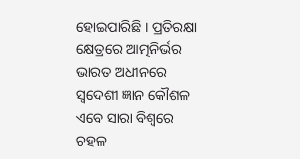ହୋଇପାରିଛି । ପ୍ରତିରକ୍ଷା କ୍ଷେତ୍ରରେ ଆତ୍ମନିର୍ଭର ଭାରତ ଅଧୀନରେ ସ୍ୱଦେଶୀ ଜ୍ଞାନ କୌଶଳ ଏବେ ସାରା ବିଶ୍ୱରେ ଚହଳ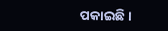ପକାଇଛି ।